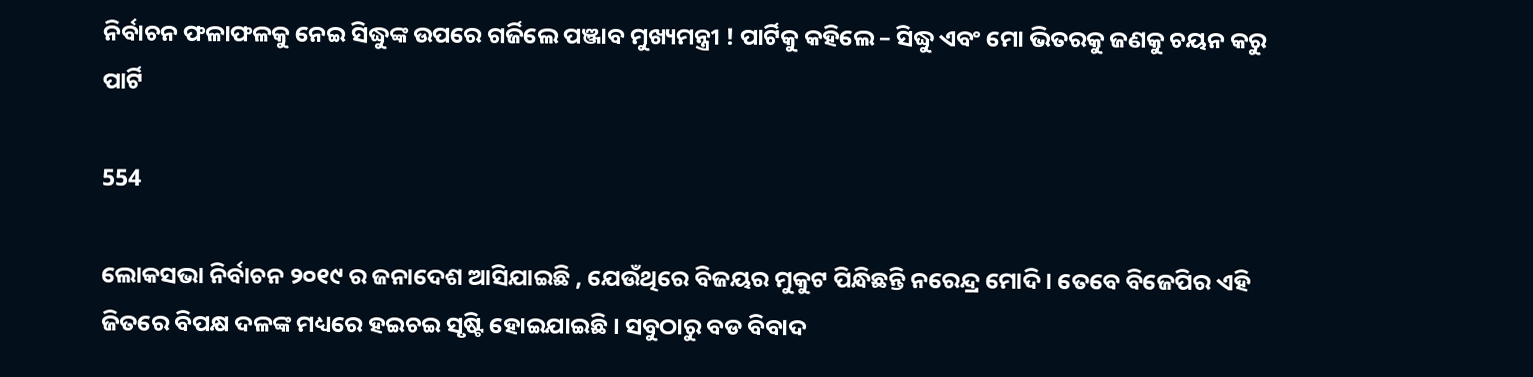ନିର୍ବାଚନ ଫଳାଫଳକୁ ନେଇ ସିଦ୍ଧୁଙ୍କ ଉପରେ ଗର୍ଜିଲେ ପଞ୍ଜାବ ମୁଖ୍ୟମନ୍ତ୍ରୀ ! ପାର୍ଟିକୁ କହିଲେ – ସିଦ୍ଧୁ ଏବଂ ମୋ ଭିତରକୁ ଜଣକୁ ଚୟନ କରୁ ପାର୍ଟି

554

ଲୋକସଭା ନିର୍ବାଚନ ୨୦୧୯ ର ଜନାଦେଶ ଆସିଯାଇଛି , ଯେଉଁଥିରେ ବିଜୟର ମୁକୁଟ ପିନ୍ଧିଛନ୍ତି ନରେନ୍ଦ୍ର ମୋଦି । ତେବେ ବିଜେପିର ଏହି ଜିତରେ ବିପକ୍ଷ ଦଳଙ୍କ ମଧ୍ୟରେ ହଇଚଇ ସୃଷ୍ଟି ହୋଇଯାଇଛି । ସବୁଠାରୁ ବଡ ବିବାଦ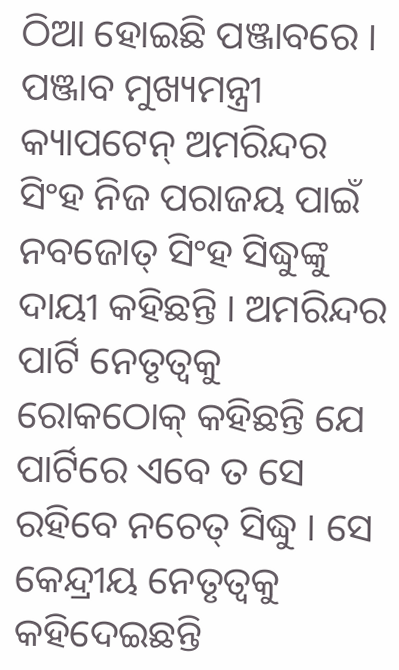ଠିଆ ହୋଇଛି ପଞ୍ଜାବରେ । ପଞ୍ଜାବ ମୁଖ୍ୟମନ୍ତ୍ରୀ କ୍ୟାପଟେନ୍ ଅମରିନ୍ଦର ସିଂହ ନିଜ ପରାଜୟ ପାଇଁ ନବଜୋତ୍ ସିଂହ ସିଦ୍ଧୁଙ୍କୁ ଦାୟୀ କହିଛନ୍ତି । ଅମରିନ୍ଦର ପାର୍ଟି ନେତୃତ୍ୱକୁ ରୋକଠୋକ୍ କହିଛନ୍ତି ଯେ ପାର୍ଟିରେ ଏବେ ତ ସେ ରହିବେ ନଚେତ୍ ସିଦ୍ଧୁ । ସେ କେନ୍ଦ୍ରୀୟ ନେତୃତ୍ୱକୁ କହିଦେଇଛନ୍ତି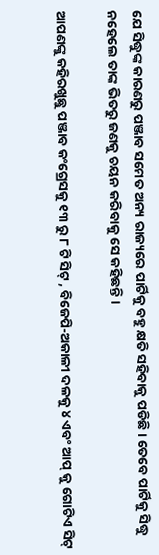ଯେ ସିଦ୍ଧୁଙ୍କ କାରଣରୁ ପଞ୍ଜାବ ସମେତ ଅନ୍ୟ ରାଜ୍ୟରେ ପାର୍ଟିକୁ ବହୁ କ୍ଷତି ସହିବାକୁ ପଡିଛି । ତେବେ ପାର୍ଟିକୁ ସିଦ୍ଧୁ ନହେଲେ ତାଙ୍କ ଭିତରୁ ଜଣକୁ ଚୟନ କରିବାକୁ ସେ କହିଛନ୍ତି ।

ଆପଣଙ୍କୁ କହିରଖୁଛୁ ପଞ୍ଜାବ କଂଗ୍ରେସକୁ ୧୩ ରୁ ୮ ଟି ସିଟ୍ , ବିଜେପି-ଅକାଳୀ ଦଳକୁ ୪ ଏବଂ ଆପ୍ କୁ ଗୋଟିଏ ସିଟ୍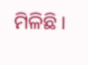ମିଳିଛି ।